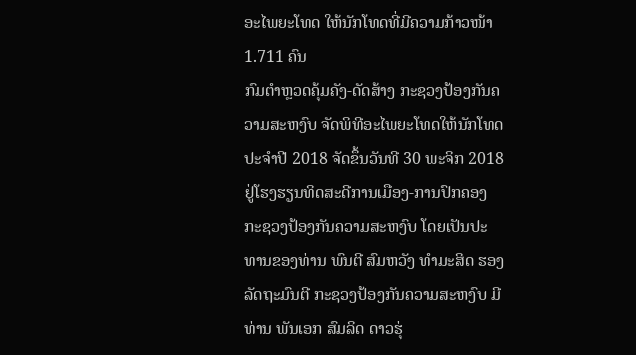ອະໄພຍະໂທດ ໃຫ້ນັກໂທດທີ່ມີຄວາມກ້າວໜ້າ 1.711 ຄົນ
ກົມຕຳຫຼວດຄຸ້ມຄັງ-ດັດສ້າງ ກະຊວງປ້ອງກັນຄວາມສະຫງົບ ຈັດພິທີອະໄພຍະໂທດໃຫ້ນັກໂທດ ປະຈຳປີ 2018 ຈັດຂຶ້ນວັນທີ 30 ພະຈິກ 2018 ຢູ່ໂຮງຮຽນທິດສະດີການເມືອງ-ການປົກຄອງ ກະຊວງປ້ອງກັນຄວາມສະຫງົບ ໂດຍເປັນປະທານຂອງທ່ານ ພົນຕີ ສົມຫວັງ ທຳມະສິດ ຮອງລັດຖະມົນຕີ ກະຊວງປ້ອງກັນຄວາມສະຫງົບ ມີທ່ານ ພັນເອກ ສົມລິດ ດາວຮຸ່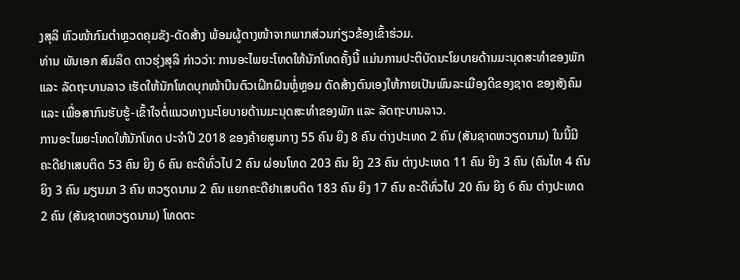ງສຸລິ ຫົວໜ້າກົມຕຳຫຼວດຄຸມຂັງ-ດັດສ້າງ ພ້ອມຜູ້ຕາງໜ້າຈາກພາກສ່ວນກ່ຽວຂ້ອງເຂົ້າຮ່ວມ.
ທ່ານ ພັນເອກ ສົມລິດ ດາວຮຸ່ງສຸລິ ກ່າວວ່າ: ການອະໄພຍະໂທດໃຫ້ນັກໂທດຄັ້ງນີ້ ແມ່ນການປະຕິບັດນະໂຍບາຍດ້ານມະນຸດສະທຳຂອງພັກ ແລະ ລັດຖະບານລາວ ເຮັດໃຫ້ນັກໂທດບຸກໜ້າບືນຕົວເຝິກຝົນຫຼໍ່ຫຼອມ ດັດສ້າງຕົນເອງໃຫ້ກາຍເປັນພົນລະເມືອງດີຂອງຊາດ ຂອງສັງຄົມ ແລະ ເພື່ອສາກົນຮັບຮູ້-ເຂົ້າໃຈຕໍ່ແນວທາງນະໂຍບາຍດ້ານມະນຸດສະທຳຂອງພັກ ແລະ ລັດຖະບານລາວ.
ການອະໄພຍະໂທດໃຫ້ນັກໂທດ ປະຈຳປີ 2018 ຂອງຄ້າຍສູນກາງ 55 ຄົນ ຍິງ 8 ຄົນ ຕ່າງປະເທດ 2 ຄົນ (ສັນຊາດຫວຽດນາມ) ໃນນີ້ມີຄະດີຢາເສບຕິດ 53 ຄົນ ຍິງ 6 ຄົນ ຄະດີທົ່ວໄປ 2 ຄົນ ຜ່ອນໂທດ 203 ຄົນ ຍິງ 23 ຄົນ ຕ່າງປະເທດ 11 ຄົນ ຍິງ 3 ຄົນ (ຄົນໄທ 4 ຄົນ ຍິງ 3 ຄົນ ມຽນມາ 3 ຄົນ ຫວຽດນາມ 2 ຄົນ ແຍກຄະດີຢາເສບຕິດ 183 ຄົນ ຍິງ 17 ຄົນ ຄະດີທົ່ວໄປ 20 ຄົນ ຍິງ 6 ຄົນ ຕ່າງປະເທດ 2 ຄົນ (ສັນຊາດຫວຽດນາມ) ໂທດຕະ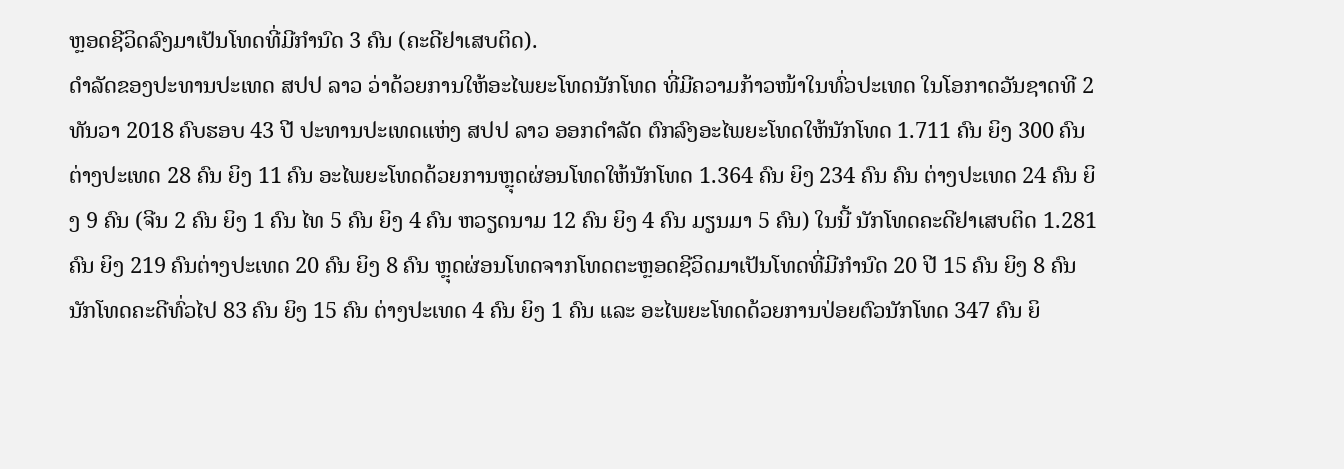ຫຼອດຊີວິດລົງມາເປັນໂທດທີ່ມີກຳນົດ 3 ຄົນ (ຄະດີຢາເສບຕິດ).
ດຳລັດຂອງປະທານປະເທດ ສປປ ລາວ ວ່າດ້ວຍການໃຫ້ອະໄພຍະໂທດນັກໂທດ ທີ່ມີຄວາມກ້າວໜ້າໃນທົ່ວປະເທດ ໃນໂອກາດວັນຊາດທີ 2 ທັນວາ 2018 ຄົບຮອບ 43 ປີ ປະທານປະເທດແຫ່ງ ສປປ ລາວ ອອກດຳລັດ ຕົກລົງອະໄພຍະໂທດໃຫ້ນັກໂທດ 1.711 ຄົນ ຍິງ 300 ຄົນ ຕ່າງປະເທດ 28 ຄົນ ຍິງ 11 ຄົນ ອະໄພຍະໂທດດ້ວຍການຫຼຸດຜ່ອນໂທດໃຫ້ນັກໂທດ 1.364 ຄົນ ຍິງ 234 ຄົນ ຄົນ ຕ່າງປະເທດ 24 ຄົນ ຍິງ 9 ຄົນ (ຈີນ 2 ຄົນ ຍິງ 1 ຄົນ ໄທ 5 ຄົນ ຍິງ 4 ຄົນ ຫວຽດນາມ 12 ຄົນ ຍິງ 4 ຄົນ ມຽນມາ 5 ຄົນ) ໃນນີ້ ນັກໂທດຄະດີຢາເສບຕິດ 1.281 ຄົນ ຍິງ 219 ຄົນຕ່າງປະເທດ 20 ຄົນ ຍິງ 8 ຄົນ ຫຼຸດຜ່ອນໂທດຈາກໂທດຕະຫຼອດຊີວິດມາເປັນໂທດທີ່ມີກຳນົດ 20 ປີ 15 ຄົນ ຍິງ 8 ຄົນ ນັກໂທດຄະດີທົ່ວໄປ 83 ຄົນ ຍິງ 15 ຄົນ ຕ່າງປະເທດ 4 ຄົນ ຍິງ 1 ຄົນ ແລະ ອະໄພຍະໂທດດ້ວຍການປ່ອຍຕົວນັກໂທດ 347 ຄົນ ຍິ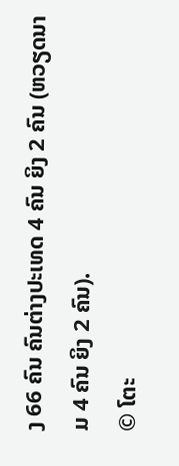ງ 66 ຄົນ ຄົນຕ່າງປະເທດ 4 ຄົນ ຍິງ 2 ຄົນ (ຫວຽດນາມ 4 ຄົນ ຍິງ 2 ຄົນ).
© ໂຕະ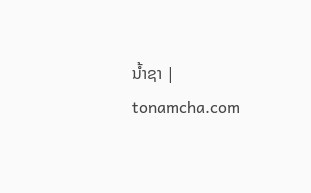ນໍ້າຊາ | tonamcha.com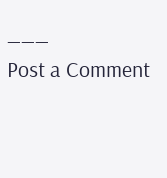___
Post a Comment